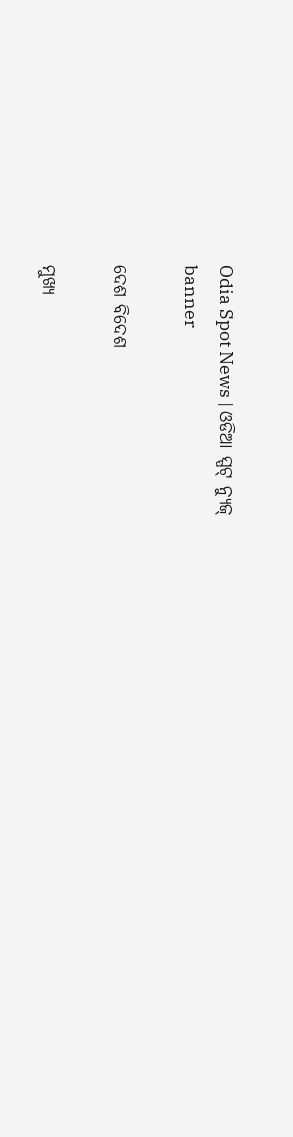Odia Spot News | ଓଡିଆ ସ୍ପଟ୍ ନ୍ୟୁଜ୍
banner

ଦେଶ ବିଦେଶ

ମୁଖ୍ୟ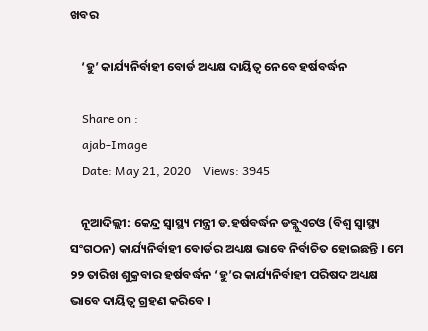ଖବର

    ‘ହୁ’ କାର୍ଯ୍ୟନିର୍ବାହୀ ବୋର୍ଡ ଅଧ୍ୟକ୍ଷ ଦାୟିତ୍ୱ ନେବେ ହର୍ଷବର୍ଦ୍ଧନ

    Share on :
    ajab-Image
    Date: May 21, 2020    Views: 3945

    ନୂଆଦିଲ୍ଲୀ: କେନ୍ଦ୍ର ସ୍ୱାସ୍ଥ୍ୟ ମନ୍ତ୍ରୀ ଡ.ହର୍ଷବର୍ଦ୍ଧନ ଡବ୍ଲୁଏଚଓ (ବିଶ୍ୱ ସ୍ୱାସ୍ଥ୍ୟ ସଂଗଠନ) କାର୍ଯ୍ୟନିର୍ବାହୀ ବୋର୍ଡର ଅଧ୍ୟକ୍ଷ ଭାବେ ନିର୍ବାଚିତ ହୋଇଛନ୍ତି । ମେ ୨୨ ତାରିଖ ଶୁକ୍ରବାର ହର୍ଷବର୍ଦ୍ଧନ ‘ହୁ’ର କାର୍ଯ୍ୟନିର୍ବାହୀ ପରିଷଦ ଅଧ୍ୟକ୍ଷ ଭାବେ ଦାୟିତ୍ୱ ଗ୍ରହଣ କରିବେ ।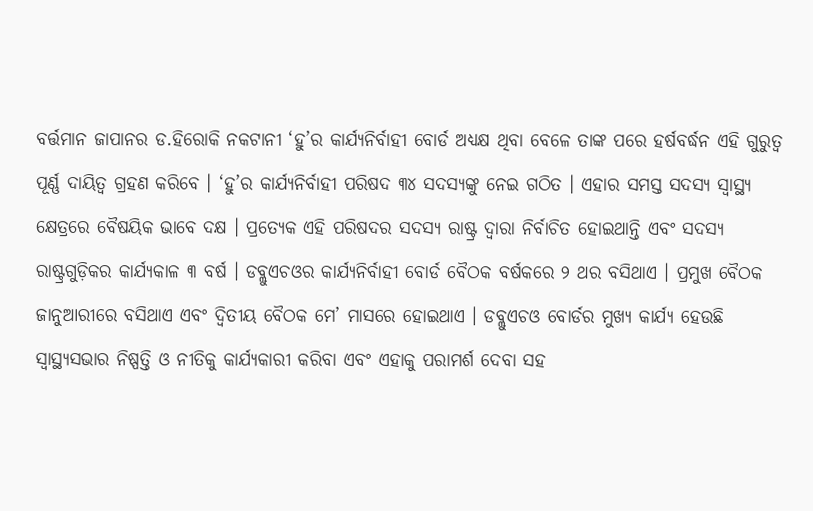ବର୍ତ୍ତମାନ ଜାପାନର ଡ.ହିରୋକି ନକଟାନୀ ‘ହୁ’ର କାର୍ଯ୍ୟନିର୍ବାହୀ ବୋର୍ଡ ଅଧ୍ୟକ୍ଷ ଥିବା ବେଳେ ତାଙ୍କ ପରେ ହର୍ଷବର୍ଦ୍ଧନ ଏହି ଗୁରୁତ୍ୱ ପୂର୍ଣ୍ଣ ଦାୟିତ୍ୱ ଗ୍ରହଣ କରିବେ । ‘ହୁ’ର କାର୍ଯ୍ୟନିର୍ବାହୀ ପରିଷଦ ୩୪ ସଦସ୍ୟଙ୍କୁ ନେଇ ଗଠିତ । ଏହାର ସମସ୍ତ ସଦସ୍ୟ ସ୍ୱାସ୍ଥ୍ୟ କ୍ଷେତ୍ରରେ ବୈଷୟିକ ଭାବେ ଦକ୍ଷ । ପ୍ରତ୍ୟେକ ଏହି ପରିଷଦର ସଦସ୍ୟ ରାଷ୍ଟ୍ର ଦ୍ୱାରା ନିର୍ବାଚିତ ହୋଇଥାନ୍ତି ଏବଂ ସଦସ୍ୟ ରାଷ୍ଟ୍ରଗୁଡ଼ିକର କାର୍ଯ୍ୟକାଳ ୩ ବର୍ଷ । ଡବ୍ଲୁଏଚଓର କାର୍ଯ୍ୟନିର୍ବାହୀ ବୋର୍ଡ ବୈଠକ ବର୍ଷକରେ ୨ ଥର ବସିଥାଏ । ପ୍ରମୁଖ ବୈଠକ ଜାନୁଆରୀରେ ବସିଥାଏ ଏବଂ ଦ୍ୱିତୀୟ ବୈଠକ ମେ’ ମାସରେ ହୋଇଥାଏ । ଡବ୍ଲୁଏଚଓ ବୋର୍ଡର ମୁଖ୍ୟ କାର୍ଯ୍ୟ ହେଉଛି ସ୍ୱାସ୍ଥ୍ୟସଭାର ନିଷ୍ପତ୍ତି ଓ ନୀତିକୁ କାର୍ଯ୍ୟକାରୀ କରିବା ଏବଂ ଏହାକୁ ପରାମର୍ଶ ଦେବା ସହ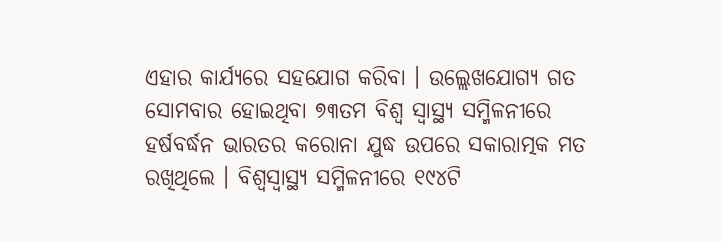ଏହାର କାର୍ଯ୍ୟରେ ସହଯୋଗ କରିବା । ଉଲ୍ଲେଖଯୋଗ୍ୟ ଗତ ସୋମବାର ହୋଇଥିବା ୭୩ତମ ବିଶ୍ୱ ସ୍ୱାସ୍ଥ୍ୟ ସମ୍ମିଳନୀରେ ହର୍ଷବର୍ଦ୍ଧନ ଭାରତର କରୋନା ଯୁଦ୍ଧ ଉପରେ ସକାରାତ୍ମକ ମତ ରଖିଥିଲେ । ବିଶ୍ୱସ୍ୱାସ୍ଥ୍ୟ ସମ୍ମିଳନୀରେ ୧୯୪ଟି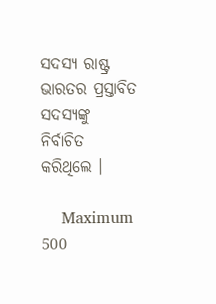ସଦସ୍ୟ ରାଷ୍ଟ୍ର ଭାରତର ପ୍ରସ୍ତାବିତ ସଦସ୍ୟଙ୍କୁ ନିର୍ବାଚିତ କରିଥିଲେ ।

    Maximum 500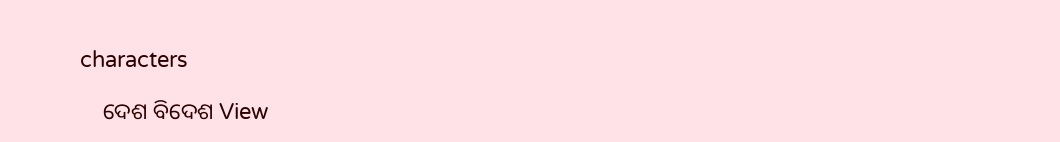characters

    ଦେଶ ବିଦେଶ View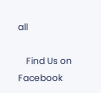all

    Find Us on Facebook